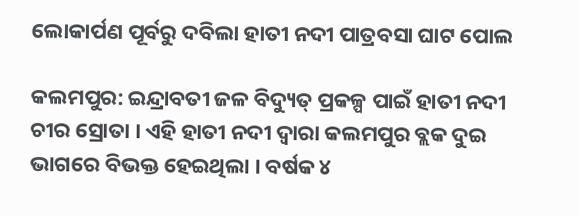ଲୋକାର୍ପଣ ପୂର୍ବରୁ ଦବିଲା ହାତୀ ନଦୀ ପାତ୍ରବସା ଘାଟ ପୋଲ

କଲମପୁର: ଇନ୍ଦ୍ରାବତୀ ଜଳ ବିଦ୍ୟୁତ୍‌ ପ୍ରକଳ୍ପ ପାଇଁ ହାତୀ ନଦୀ ଚୀର ସ୍ରୋତା । ଏହି ହାତୀ ନଦୀ ଦ୍ୱାରା କଲମପୁର ବ୍ଲକ ଦୁଇ ଭାଗରେ ବିଭକ୍ତ ହେଇଥିଲା । ବର୍ଷକ ୪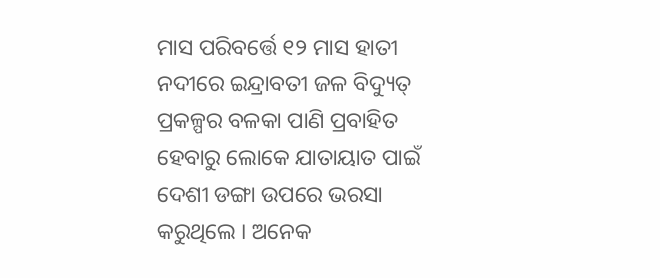ମାସ ପରିବର୍ତ୍ତେ ୧୨ ମାସ ହାତୀ ନଦୀରେ ଇନ୍ଦ୍ରାବତୀ ଜଳ ବିଦ୍ୟୁତ୍‌ ପ୍ରକଳ୍ପର ବଳକା ପାଣି ପ୍ରବାହିତ ହେବାରୁ ଲୋକେ ଯାତାୟାତ ପାଇଁ ଦେଶୀ ଡଙ୍ଗା ଉପରେ ଭରସା କରୁଥିଲେ । ଅନେକ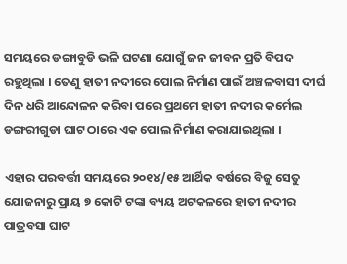ସମୟରେ ଡଙ୍ଗାବୁଡି ଭଳି ଘଟଣା ଯୋଗୁଁ ଜନ ଜୀବନ ପ୍ରତି ବିପଦ ରହୁଥିଲା । ତେଣୁ ହାତୀ ନଦୀରେ ପୋଲ ନିର୍ମାଣ ପାଇଁ ଅଞ୍ଚଳବାସୀ ଦୀର୍ଘ ଦିନ ଧରି ଆନ୍ଦୋଳନ କରିବା ପରେ ପ୍ରଥମେ ହାତୀ ନଦୀର କର୍ମେଲ ଡଙ୍ଗରୀଗୁଡା ଘାଟ ଠାରେ ଏକ ପୋଲ ନିର୍ମାଣ କରାଯାଇଥିଲା ।

ଏହାର ପରବର୍ତ୍ତୀ ସମୟରେ ୨୦୧୪/୧୫ ଆର୍ଥିକ ବର୍ଷରେ ବିଜୁ ସେତୁ ଯୋଜନାରୁ ପ୍ରାୟ ୭ କୋଟି ଟଙ୍କା ବ୍ୟୟ ଅଟକଳରେ ହାତୀ ନଦୀର ପାତ୍ରବସା ଘାଟ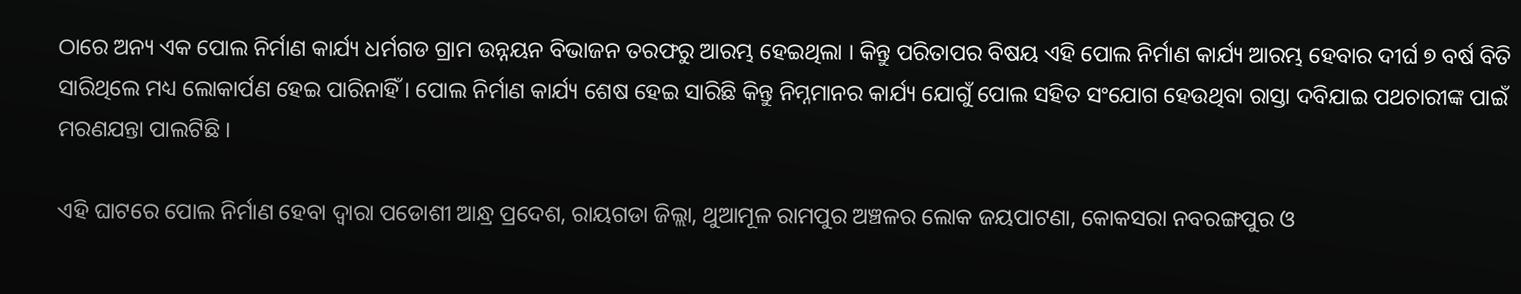ଠାରେ ଅନ୍ୟ ଏକ ପୋଲ ନିର୍ମାଣ କାର୍ଯ୍ୟ ଧର୍ମଗଡ ଗ୍ରାମ ଉନ୍ନୟନ ବିଭାଜନ ତରଫରୁ ଆରମ୍ଭ ହେଇଥିଲା । କିନ୍ତୁ ପରିତାପର ବିଷୟ ଏହି ପୋଲ ନିର୍ମାଣ କାର୍ଯ୍ୟ ଆରମ୍ଭ ହେବାର ଦୀର୍ଘ ୭ ବର୍ଷ ବିତି ସାରିଥିଲେ ମଧ୍ୟ ଲୋକାର୍ପଣ ହେଇ ପାରିନାହିଁ । ପୋଲ ନିର୍ମାଣ କାର୍ଯ୍ୟ ଶେଷ ହେଇ ସାରିଛି କିନ୍ତୁ ନିମ୍ନମାନର କାର୍ଯ୍ୟ ଯୋଗୁଁ ପୋଲ ସହିତ ସଂଯୋଗ ହେଉଥିବା ରାସ୍ତା ଦବିଯାଇ ପଥଚାରୀଙ୍କ ପାଇଁ ମରଣଯନ୍ତା ପାଲଟିଛି ।

ଏହି ଘାଟରେ ପୋଲ ନିର୍ମାଣ ହେବା ଦ୍ୱାରା ପଡୋଶୀ ଆନ୍ଧ୍ର ପ୍ରଦେଶ, ରାୟଗଡା ଜିଲ୍ଲା, ଥୁଆମୂଳ ରାମପୁର ଅଞ୍ଚଳର ଲୋକ ଜୟପାଟଣା, କୋକସରା ନବରଙ୍ଗପୁର ଓ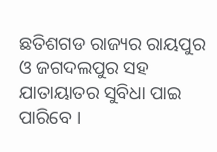ଛତିଶଗଡ ରାଜ୍ୟର ରାୟପୁର ଓ ଜଗଦଲପୁର ସହ ଯାତାୟାତର ସୁବିଧା ପାଇ ପାରିବେ ।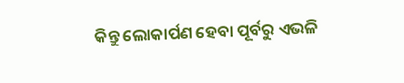କିନ୍ତୁ ଲୋକାର୍ପଣ ହେବା ପୂର୍ବରୁ ଏଭଳି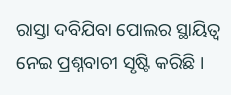ରାସ୍ତା ଦବିଯିବା ପୋଲର ସ୍ଥାୟିତ୍ୱ ନେଇ ପ୍ରଶ୍ନବାଚୀ ସୃଷ୍ଟି କରିଛି ।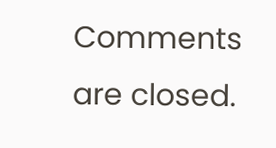Comments are closed.